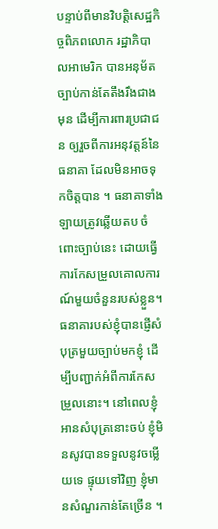បន្ទាប់ពីមានវិបត្តិសេដ្ឋកិច្ចពិភពលោក រដ្ឋាភិបាលអាមេរិក បានអនុម័តច្បាប់កាន់តែតឹងរឹងជាងមុន ដើម្បីការពារប្រជាជន ឲ្យរួចពីការអនុវត្តន៍នៃធនាគា ដែលមិនអាចទុកចិត្តបាន ។ ធនាគាទាំងឡាយត្រូវឆ្លើយតប ចំពោះច្បាប់នេះ ដោយធ្វើការកែសម្រួលគោលការណ៍មួយចំនួនរបស់ខ្លួន។ ធនាគារបស់ខ្ញុំបានផ្ញើសំបុត្រមួយច្បាប់មកខ្ញុំ ដើម្បីបញ្ជាក់អំពីការកែសម្រួលនោះ។ នៅពេលខ្ញុំអានសំបុត្រនោះចប់ ខ្ញុំមិនសូវបានទទួលនូវចម្លើយទេ ផ្ទុយទៅវិញ ខ្ញុំមានសំណួរកាន់តែច្រើន ។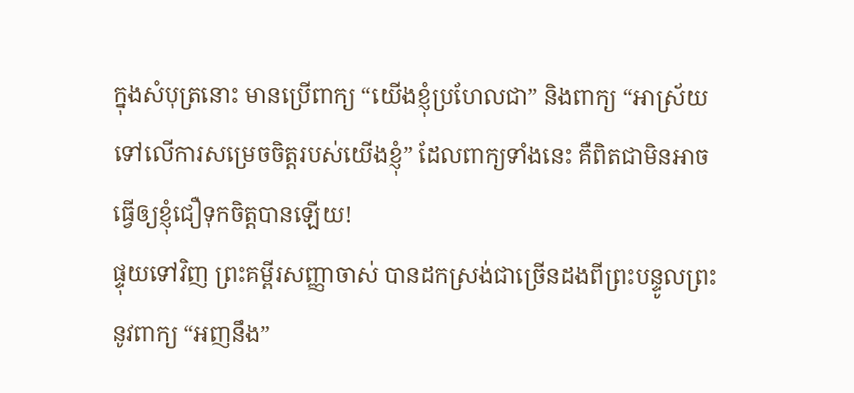ក្នុងសំបុត្រនោះ មានប្រើពាក្យ “យើងខ្ញុំប្រហែលជា” និងពាក្យ “អាស្រ័យទៅលើការសម្រេចចិត្តរបស់យើងខ្ញុំ” ដែលពាក្យទាំងនេះ គឺពិតជាមិនអាចធ្វើឲ្យខ្ញុំជឿទុកចិត្តបានឡើយ!
ផ្ទុយទៅវិញ ព្រះគម្ពីរសញ្ញាចាស់ បានដកស្រង់ជាច្រើនដងពីព្រះបន្ទូលព្រះ នូវពាក្យ “អញនឹង”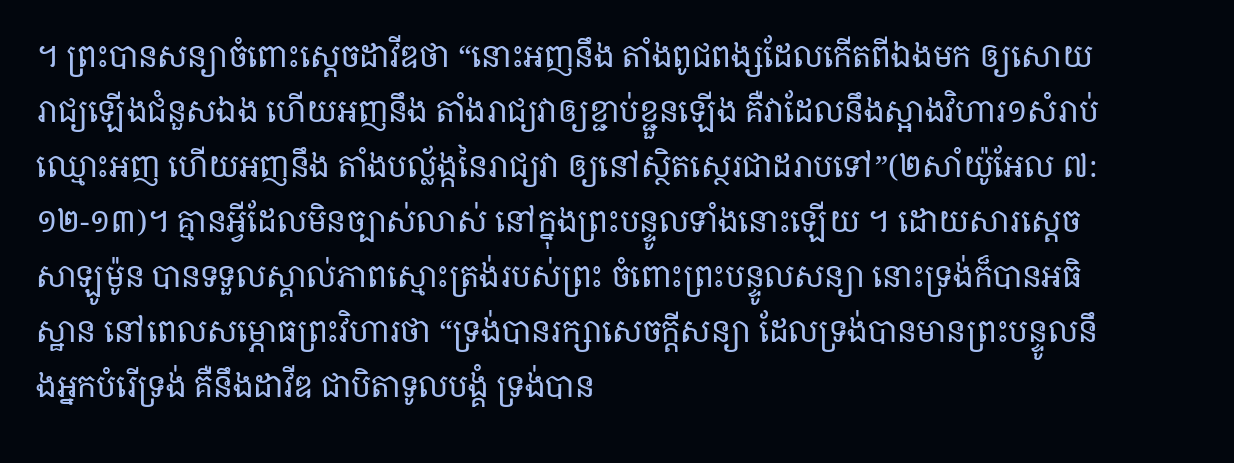។ ព្រះបានសន្យាចំពោះស្តេចដាវីឌថា “នោះអញនឹង តាំងពូជពង្សដែលកើតពីឯងមក ឲ្យសោយរាជ្យឡើងជំនួសឯង ហើយអញនឹង តាំងរាជ្យវាឲ្យខ្ជាប់ខ្ជួនឡើង គឺវាដែលនឹងស្អាងវិហារ១សំរាប់ឈ្មោះអញ ហើយអញនឹង តាំងបល្ល័ង្កនៃរាជ្យវា ឲ្យនៅស្ថិតស្ថេរជាដរាបទៅ”(២សាំយ៉ូអែល ៧:១២-១៣)។ គ្មានអ្វីដែលមិនច្បាស់លាស់ នៅក្នុងព្រះបន្ទូលទាំងនោះឡើយ ។ ដោយសារស្តេចសាឡូម៉ូន បានទទួលស្គាល់ភាពស្មោះត្រង់របស់ព្រះ ចំពោះព្រះបន្ទូលសន្យា នោះទ្រង់ក៏បានអធិស្ឋាន នៅពេលសម្ភោធព្រះវិហារថា “ទ្រង់បានរក្សាសេចក្តីសន្យា ដែលទ្រង់បានមានព្រះបន្ទូលនឹងអ្នកបំរើទ្រង់ គឺនឹងដាវីឌ ជាបិតាទូលបង្គំ ទ្រង់បាន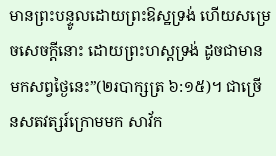មានព្រះបន្ទូលដោយព្រះឱស្ឋទ្រង់ ហើយសម្រេចសេចក្តីនោះ ដោយព្រះហស្តទ្រង់ ដូចជាមានមកសព្វថ្ងៃនេះ”(២របាក្សត្រ ៦:១៥)។ ជាច្រើនសតវត្សរ៍ក្រោមមក សាវ័ក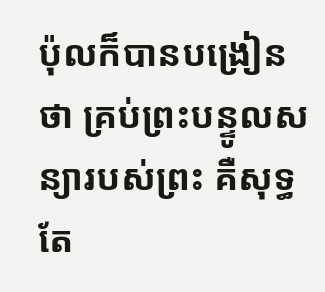ប៉ុលក៏បានបង្រៀនថា គ្រប់ព្រះបន្ទូលសន្យារបស់ព្រះ គឺសុទ្ធតែ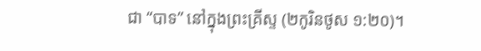ជា “បាទ” នៅក្នុងព្រះគ្រីស្ទ (២កូរិនថូស ១:២០)។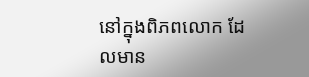នៅក្នុងពិភពលោក ដែលមាន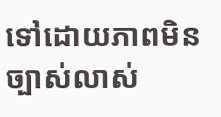ទៅដោយភាពមិនច្បាស់លាស់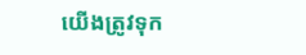យើងត្រូវទុក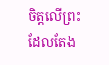ចិត្តលើព្រះ ដែលតែង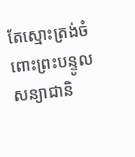តែស្មោះត្រង់ចំពោះព្រះបន្ទូលសន្យាជានិ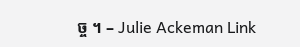ច្ច ។ – Julie Ackeman Link